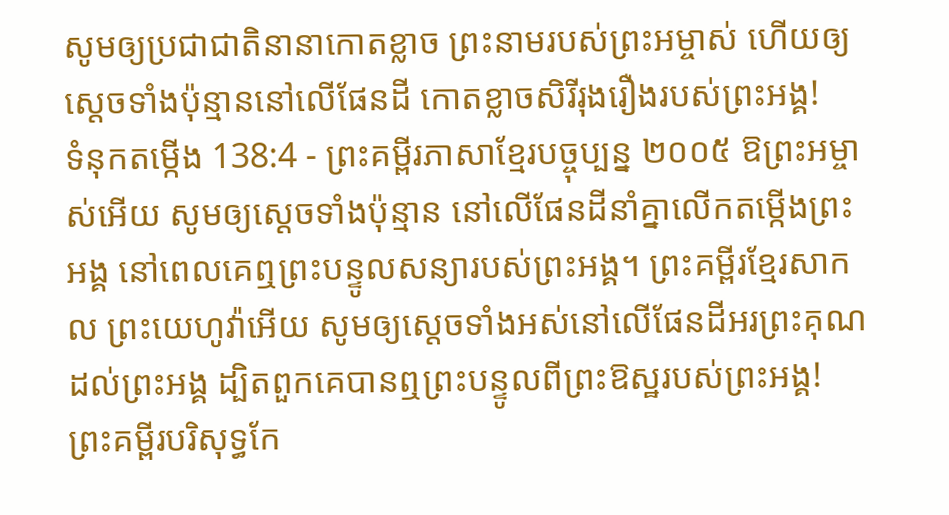សូមឲ្យប្រជាជាតិនានាកោតខ្លាច ព្រះនាមរបស់ព្រះអម្ចាស់ ហើយឲ្យស្ដេចទាំងប៉ុន្មាននៅលើផែនដី កោតខ្លាចសិរីរុងរឿងរបស់ព្រះអង្គ!
ទំនុកតម្កើង 138:4 - ព្រះគម្ពីរភាសាខ្មែរបច្ចុប្បន្ន ២០០៥ ឱព្រះអម្ចាស់អើយ សូមឲ្យស្ដេចទាំងប៉ុន្មាន នៅលើផែនដីនាំគ្នាលើកតម្កើងព្រះអង្គ នៅពេលគេឮព្រះបន្ទូលសន្យារបស់ព្រះអង្គ។ ព្រះគម្ពីរខ្មែរសាកល ព្រះយេហូវ៉ាអើយ សូមឲ្យស្ដេចទាំងអស់នៅលើផែនដីអរព្រះគុណដល់ព្រះអង្គ ដ្បិតពួកគេបានឮព្រះបន្ទូលពីព្រះឱស្ឋរបស់ព្រះអង្គ! ព្រះគម្ពីរបរិសុទ្ធកែ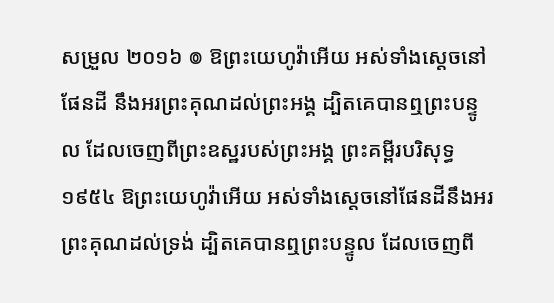សម្រួល ២០១៦ ៙ ឱព្រះយេហូវ៉ាអើយ អស់ទាំងស្តេចនៅផែនដី នឹងអរព្រះគុណដល់ព្រះអង្គ ដ្បិតគេបានឮព្រះបន្ទូល ដែលចេញពីព្រះឧស្ឋរបស់ព្រះអង្គ ព្រះគម្ពីរបរិសុទ្ធ ១៩៥៤ ឱព្រះយេហូវ៉ាអើយ អស់ទាំងស្តេចនៅផែនដីនឹងអរ ព្រះគុណដល់ទ្រង់ ដ្បិតគេបានឮព្រះបន្ទូល ដែលចេញពី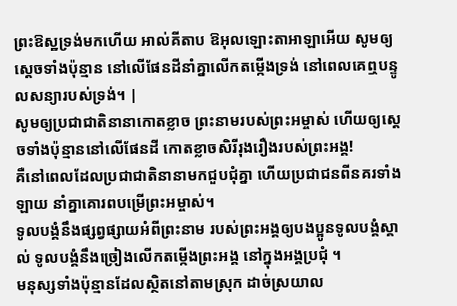ព្រះឱស្ឋទ្រង់មកហើយ អាល់គីតាប ឱអុលឡោះតាអាឡាអើយ សូមឲ្យស្ដេចទាំងប៉ុន្មាន នៅលើផែនដីនាំគ្នាលើកតម្កើងទ្រង់ នៅពេលគេឮបន្ទូលសន្យារបស់ទ្រង់។ |
សូមឲ្យប្រជាជាតិនានាកោតខ្លាច ព្រះនាមរបស់ព្រះអម្ចាស់ ហើយឲ្យស្ដេចទាំងប៉ុន្មាននៅលើផែនដី កោតខ្លាចសិរីរុងរឿងរបស់ព្រះអង្គ!
គឺនៅពេលដែលប្រជាជាតិនានាមកជួបជុំគ្នា ហើយប្រជាជនពីនគរទាំងឡាយ នាំគ្នាគោរពបម្រើព្រះអម្ចាស់។
ទូលបង្គំនឹងផ្សព្វផ្សាយអំពីព្រះនាម របស់ព្រះអង្គឲ្យបងប្អូនទូលបង្គំស្គាល់ ទូលបង្គំនឹងច្រៀងលើកតម្កើងព្រះអង្គ នៅក្នុងអង្គប្រជុំ ។
មនុស្សទាំងប៉ុន្មានដែលស្ថិតនៅតាមស្រុក ដាច់ស្រយាល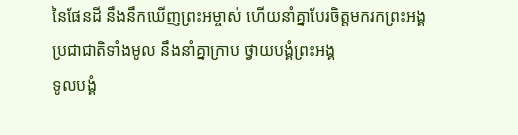នៃផែនដី នឹងនឹកឃើញព្រះអម្ចាស់ ហើយនាំគ្នាបែរចិត្តមករកព្រះអង្គ ប្រជាជាតិទាំងមូល នឹងនាំគ្នាក្រាប ថ្វាយបង្គំព្រះអង្គ
ទូលបង្គំ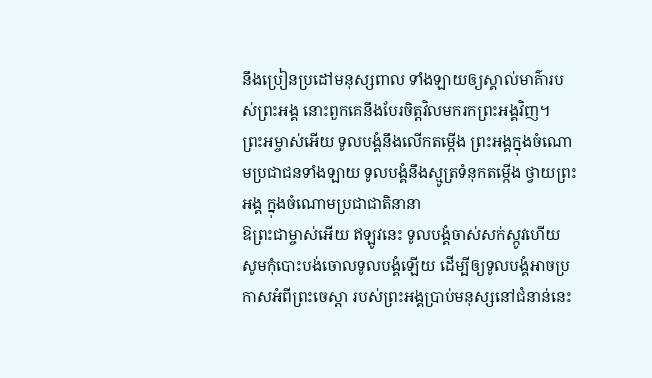នឹងប្រៀនប្រដៅមនុស្សពាល ទាំងឡាយឲ្យស្គាល់មាគ៌ារបស់ព្រះអង្គ នោះពួកគេនឹងបែរចិត្តវិលមករកព្រះអង្គវិញ។
ព្រះអម្ចាស់អើយ ទូលបង្គំនឹងលើកតម្កើង ព្រះអង្គក្នុងចំណោមប្រជាជនទាំងឡាយ ទូលបង្គំនឹងស្មូត្រទំនុកតម្កើង ថ្វាយព្រះអង្គ ក្នុងចំណោមប្រជាជាតិនានា
ឱព្រះជាម្ចាស់អើយ ឥឡូវនេះ ទូលបង្គំចាស់សក់ស្កូវហើយ សូមកុំបោះបង់ចោលទូលបង្គំឡើយ ដើម្បីឲ្យទូលបង្គំអាចប្រកាសអំពីព្រះចេស្ដា របស់ព្រះអង្គប្រាប់មនុស្សនៅជំនាន់នេះ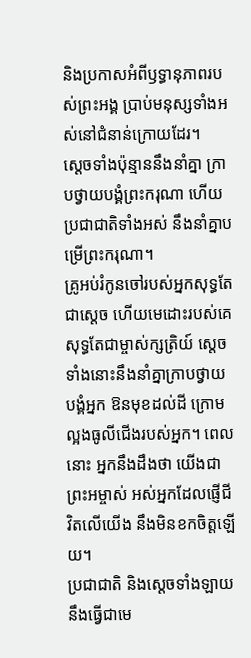និងប្រកាសអំពីឫទ្ធានុភាពរបស់ព្រះអង្គ ប្រាប់មនុស្សទាំងអស់នៅជំនាន់ក្រោយដែរ។
ស្ដេចទាំងប៉ុន្មាននឹងនាំគ្នា ក្រាបថ្វាយបង្គំព្រះករុណា ហើយប្រជាជាតិទាំងអស់ នឹងនាំគ្នាបម្រើព្រះករុណា។
គ្រូអប់រំកូនចៅរបស់អ្នកសុទ្ធតែជាស្ដេច ហើយមេដោះរបស់គេសុទ្ធតែជាម្ចាស់ក្សត្រិយ៍ ស្ដេចទាំងនោះនឹងនាំគ្នាក្រាបថ្វាយបង្គំអ្នក ឱនមុខដល់ដី ក្រោមល្អងធូលីជើងរបស់អ្នក។ ពេលនោះ អ្នកនឹងដឹងថា យើងជាព្រះអម្ចាស់ អស់អ្នកដែលផ្ញើជីវិតលើយើង នឹងមិនខកចិត្តឡើយ។
ប្រជាជាតិ និងស្ដេចទាំងឡាយ នឹងធ្វើជាមេ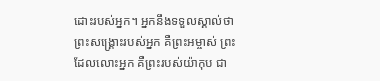ដោះរបស់អ្នក។ អ្នកនឹងទទួលស្គាល់ថា ព្រះសង្គ្រោះរបស់អ្នក គឺព្រះអម្ចាស់ ព្រះដែលលោះអ្នក គឺព្រះរបស់យ៉ាកុប ជា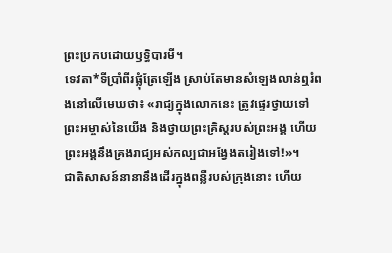ព្រះប្រកបដោយឫទ្ធិបារមី។
ទេវតា*ទីប្រាំពីរផ្លុំត្រែឡើង ស្រាប់តែមានសំឡេងលាន់ឮរំពងនៅលើមេឃថា៖ «រាជ្យក្នុងលោកនេះ ត្រូវផ្ទេរថ្វាយទៅព្រះអម្ចាស់នៃយើង និងថ្វាយព្រះគ្រិស្តរបស់ព្រះអង្គ ហើយព្រះអង្គនឹងគ្រងរាជ្យអស់កល្បជាអង្វែងតរៀងទៅ!»។
ជាតិសាសន៍នានានឹងដើរក្នុងពន្លឺរបស់ក្រុងនោះ ហើយ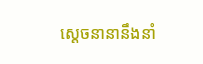ស្ដេចនានានឹងនាំ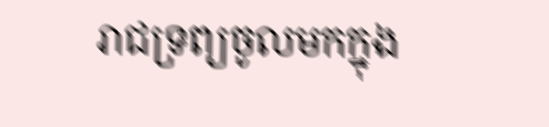រាជទ្រព្យចូលមកក្នុង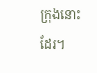ក្រុងនោះដែរ។